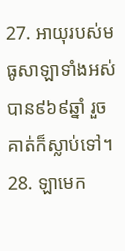27. អាយុរបស់មធូសាឡាទាំងអស់បាន៩៦៩ឆ្នាំ រួចគាត់ក៏ស្លាប់ទៅ។
28. ឡាមេក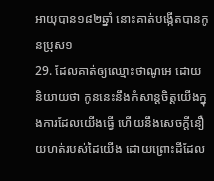អាយុបាន១៨២ឆ្នាំ នោះគាត់បង្កើតបានកូនប្រុស១
29. ដែលគាត់ឲ្យឈ្មោះថាណូអេ ដោយនិយាយថា កូននេះនឹងកំសាន្តចិត្តយើងក្នុងការដែលយើងធ្វើ ហើយនឹងសេចក្ដីនឿយហត់របស់ដៃយើង ដោយព្រោះដីដែល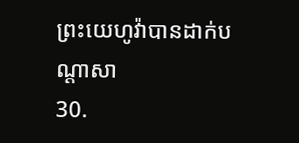ព្រះយេហូវ៉ាបានដាក់បណ្តាសា
30.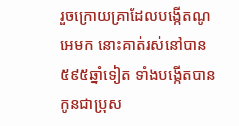រួចក្រោយគ្រាដែលបង្កើតណូអេមក នោះគាត់រស់នៅបាន៥៩៥ឆ្នាំទៀត ទាំងបង្កើតបានកូនជាប្រុស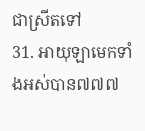ជាស្រីតទៅ
31. អាយុឡាមេកទាំងអស់បាន៧៧៧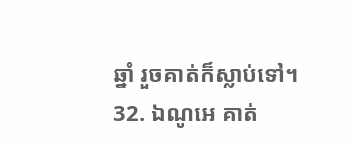ឆ្នាំ រួចគាត់ក៏ស្លាប់ទៅ។
32. ឯណូអេ គាត់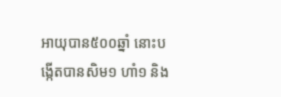អាយុបាន៥០០ឆ្នាំ នោះបង្កើតបានសិម១ ហាំ១ និង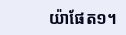យ៉ាផែត១។